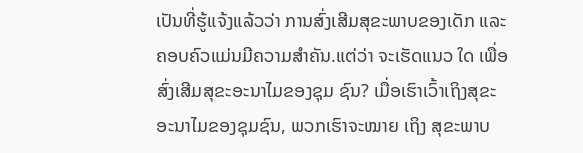ເປັນທີ່ຮູ້ແຈ້ງແລ້ວວ່າ ການສົ່ງເສີມສຸຂະພາບຂອງເດັກ ແລະ ຄອບຄົວແມ່ນມີຄວາມສໍາຄັນ.ແຕ່ວ່າ ຈະເຮັດແນວ ໃດ ເພື່ອສົ່ງເສີມສຸຂະອະນາໄມຂອງຊຸມ ຊົນ? ເມື່ອເຮົາເວົ້າເຖິງສຸຂະອະນາໄມຂອງຊຸມຊົນ, ພວກເຮົາຈະໝາຍ ເຖິງ ສຸຂະພາບ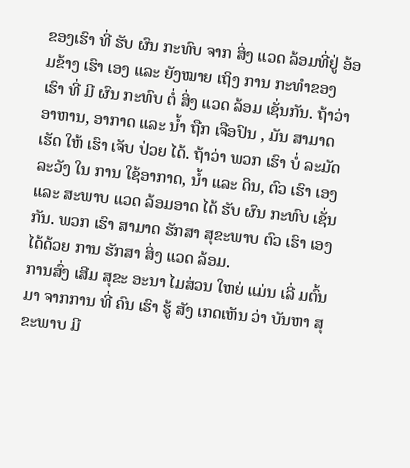ຂອງເຮົາ ທີ່ ຮັບ ຜົນ ກະທົບ ຈາກ ສິ່ງ ແວດ ລ້ອມທີ່ຢູ່ ອ້ອມຂ້າງ ເຮົາ ເອງ ແລະ ຍັງໝາຍ ເຖິງ ການ ກະທໍາຂອງ ເຮົາ ທີ່ ມີ ຜົນ ກະທົບ ຕໍ່ ສິ່ງ ແວດ ລ້ອມ ເຊັ່ນກັນ. ຖ້າວ່າ ອາຫານ, ອາກາດ ແລະ ນໍ້າ ຖືກ ເຈືອປົນ , ມັນ ສາມາດ ເຮັດ ໃຫ້ ເຮົາ ເຈັບ ປ່ວຍ ໄດ້. ຖ້າວ່າ ພວກ ເຮົາ ບໍ່ ລະມັດລະວັງ ໃນ ການ ໃຊ້ອາກາດ, ນໍ້າ ແລະ ດິນ, ຕົວ ເຮົາ ເອງ ແລະ ສະພາບ ແວດ ລ້ອມອາດ ໄດ້ ຮັບ ຜົນ ກະທົບ ເຊັ່ນກັນ. ພວກ ເຮົາ ສາມາດ ຮັກສາ ສຸຂະພາບ ຕົວ ເຮົາ ເອງ ໄດ້ດ້ວຍ ການ ຮັກສາ ສິ່ງ ແວດ ລ້ອມ.
ການສົ່ງ ເສີມ ສຸຂະ ອະນາ ໄມສ່ວນ ໃຫຍ່ ແມ່ນ ເລີ່ ມຕົ້ນ ມາ ຈາກການ ທີ່ ຄົນ ເຮົາ ຮູ້ ສັງ ເກດເຫັນ ວ່າ ບັນຫາ ສຸຂະພາບ ມີ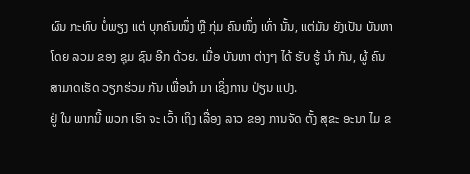ຜົນ ກະທົບ ບໍ່ພຽງ ແຕ່ ບຸກຄົນໜຶ່ງ ຫຼື ກຸ່ມ ຄົນໜຶ່ງ ເທົ່າ ນັ້ນ, ແຕ່ມັນ ຍັງເປັນ ບັນຫາໂດຍ ລວມ ຂອງ ຊຸມ ຊົນ ອີກ ດ້ວຍ. ເມື່ອ ບັນຫາ ຕ່າງໆ ໄດ້ ຮັບ ຮູ້ ນໍາ ກັນ, ຜູ້ ຄົນ ສາມາດເຮັດ ວຽກຮ່ວມ ກັນ ເພື່ອນໍາ ມາ ເຊິ່ງການ ປ່ຽນ ແປງ.
ຢູ່ ໃນ ພາກນີ້ ພວກ ເຮົາ ຈະ ເວົ້າ ເຖິງ ເລື່ອງ ລາວ ຂອງ ການຈັດ ຕັ້ງ ສຸຂະ ອະນາ ໄມ ຂ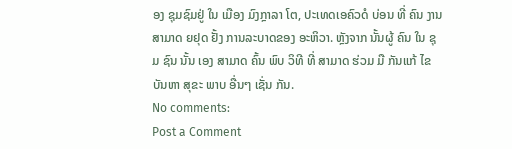ອງ ຊຸມຊົມຢູ່ ໃນ ເມືອງ ມົງກຼາລາ ໂຕ, ປະເທດເອຄົວດໍ ບ່ອນ ທີ່ ຄົນ ງານ ສາມາດ ຍຢຸດ ຢັ້ງ ການລະບາດຂອງ ອະຫິວາ. ຫຼັງຈາກ ນັ້ນຜູ້ ຄົນ ໃນ ຊຸມ ຊົນ ນັ້ນ ເອງ ສາມາດ ຄົ້ນ ພົບ ວິທີ ທີ່ ສາມາດ ຮ່ວມ ມື ກັນແກ້ ໄຂ ບັນຫາ ສຸຂະ ພາບ ອື່ນໆ ເຊັ່ນ ກັນ.
No comments:
Post a Comment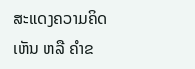ສະແດງຄວາມຄິດເຫັນ ຫລື ຄຳຂ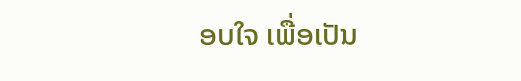ອບໃຈ ເພື່ອເປັນ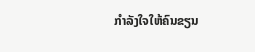ກຳລັງໃຈໃຫ້ຄົນຂຽນ